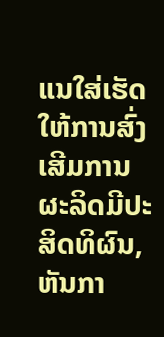ແນໃສ່ເຮັດໃຫ້ການສົ່ງເສີມການຜະລິດມີປະສິດທິຜົນ, ຫັນກາ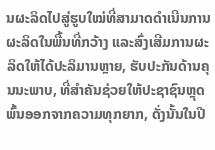ນຜະລິດໄປສູ່ຮູບໃໝ່ທີ່ສາມາດດຳເນີນການຜະລິດໃນພື້ນທີ່ກວ້າງ ແລະສົ່ງເສີມການຜະລິດໃຫ້ໄດ້ປະລິມານຫຼາຍ, ຮັບປະກັນດ້ານຄຸນນະພາບ, ທີ່ສຳຄັນຊ່ວຍໃຫ້ປະຊາຊົນຫຼຸດພົ້ນອອກຈາກຄວາມທຸກຍາກ, ດັ່ງນັ້ນໃນປີ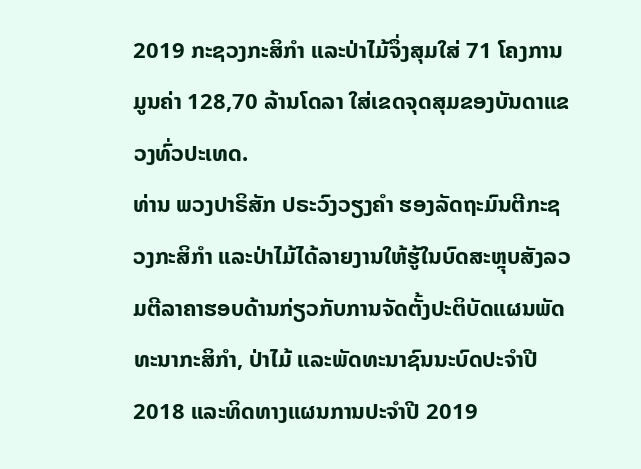2019 ກະຊວງກະສິກໍາ ແລະປ່າໄມ້ຈຶ່ງສຸມໃສ່ 71 ໂຄງການມູນຄ່າ 128,70 ລ້ານໂດລາ ໃສ່ເຂດຈຸດສຸມຂອງບັນດາແຂວງທົ່ວປະເທດ.
ທ່ານ ພວງປາຣິສັກ ປຣະວົງວຽງຄຳ ຮອງລັດຖະມົນຕີກະຊວງກະສິກຳ ແລະປ່າໄມ້ໄດ້ລາຍງານໃຫ້ຮູ້ໃນບົດສະຫຼຸບສັງລວມຕີລາຄາຮອບດ້ານກ່ຽວກັບການຈັດຕັ້ງປະຕິບັດແຜນພັດທະນາກະສິກຳ, ປ່າໄມ້ ແລະພັດທະນາຊົນນະບົດປະຈຳປີ 2018 ແລະທິດທາງແຜນການປະຈຳປີ 2019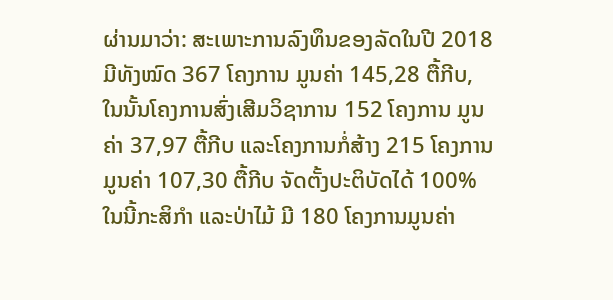ຜ່ານມາວ່າ: ສະເພາະການລົງທຶນຂອງລັດໃນປີ 2018 ມີທັງໝົດ 367 ໂຄງການ ມູນຄ່າ 145,28 ຕື້ກີບ, ໃນນັ້ນໂຄງການສົ່ງເສີມວິຊາການ 152 ໂຄງການ ມູນຄ່າ 37,97 ຕື້ກີບ ແລະໂຄງການກໍ່ສ້າງ 215 ໂຄງການມູນຄ່າ 107,30 ຕື້ກີບ ຈັດຕັ້ງປະຕິບັດໄດ້ 100% ໃນນີ້ກະສິກຳ ແລະປ່າໄມ້ ມີ 180 ໂຄງການມູນຄ່າ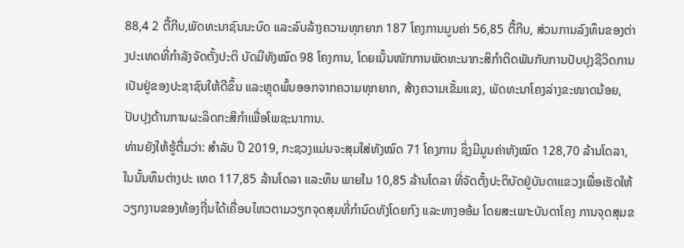88,4 2 ຕື້ກີບ,ພັດທະນາຊົນນະບົດ ແລະລົບລ້າງຄວາມທຸກຍາກ 187 ໂຄງການມູນຄ່າ 56,85 ຕື້ກີບ, ສ່ວນການລົງທຶນຂອງຕ່າງປະເທດທີ່ກຳລັງຈັດຕັ້ງປະຕິ ບັດມີທັງໝົດ 98 ໂຄງການ, ໂດຍເນັ້ນໜັກການພັດທະນາກະສິກຳຕິດພັນກັບການປັບປຸງຊີວິດການເປັນຢູ່ຂອງປະຊາຊົນໃຫ້ດີຂຶ້ນ ແລະຫຼຸດພົ້ນອອກຈາກຄວາມທຸກຍາກ, ສ້າງຄວາມເຂັ້ມແຂງ, ພັດທະນາໂຄງລ່າງຂະໜາດນ້ອຍ, ປັບປຸງດ້ານການຜະລິດກະສິກຳເພື່ອໂພຊະນາການ.
ທ່ານຍັງໃຫ້ຮູ້ຕື່ມວ່າ: ສຳລັບ ປີ 2019, ກະຊວງແມ່ນຈະສຸມໃສ່ທັງໝົດ 71 ໂຄງການ ຊຶ່ງມີມູນຄ່າທັງໝົດ 128,70 ລ້ານໂດລາ, ໃນນັ້ນທຶນຕ່າງປະ ເທດ 117,85 ລ້ານໂດລາ ແລະທຶນ ພາຍໃນ 10,85 ລ້ານໂດລາ ທີ່ຈັດຕັ້ງປະຕິບັດຢູ່ບັນດາແຂວງເພື່ອເຮັດໃຫ້ວຽກງານຂອງທ້ອງຖີ່ນໄດ້ເຄື່ອນໄຫວຕາມວຽກຈຸດສຸມທີ່ກຳນົດທັງໂດຍກົງ ແລະທາງອອ້ມ ໂດຍສະເພາະບັນດາໂຄງ ການຈຸດສຸມຂ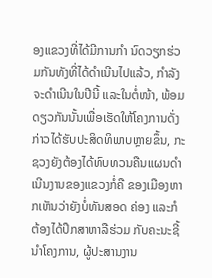ອງແຂວງທີ່ໄດ້ມີການກຳ ນົດວຽກຮ່ວມກັນທັງທີ່ໄດ້ດຳເນີນໄປແລ້ວ, ກຳລັງຈະດຳເນີນໃນປີນີ້ ແລະໃນຕໍ່ໜ້າ, ພ້ອມດຽວກັນນັ້ນເພື່ອເຮັດໃຫ້ໂຄງການດັ່ງກ່າວໄດ້ຮັບປະສິດທິພາບຫຼາຍຂຶ້ນ, ກະຊວງຍັງຕ້ອງໄດ້ທົບທວນຄືນແຜນດຳເນີນງານຂອງແຂວງກໍ່ຄື ຂອງເມືອງຫາກເຫັນວ່າຍັງບໍ່ທັນສອດ ຄ່ອງ ແລະກໍຕ້ອງໄດ້ປຶກສາຫາລືຮ່ວມ ກັບຄະນະຊີ້ນຳໂຄງການ, ຜູ້ປະສານງານ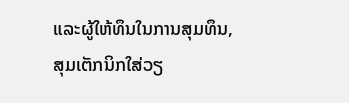ແລະຜູ້ໃຫ້ທຶນໃນການສຸມທຶນ, ສຸມເຕັກນິກໃສ່ວຽ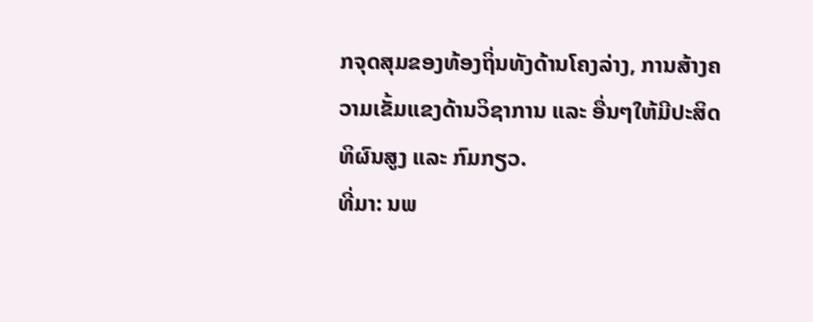ກຈຸດສຸມຂອງທ້ອງຖິ່ນທັງດ້ານໂຄງລ່າງ, ການສ້າງຄວາມເຂັ້ມແຂງດ້ານວິຊາການ ແລະ ອື່ນໆໃຫ້ມີປະສິດທິຜົນສູງ ແລະ ກົມກຽວ.
ທີ່ມາ: ນພ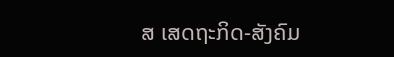ສ ເສດຖະກິດ-ສັງຄົມ